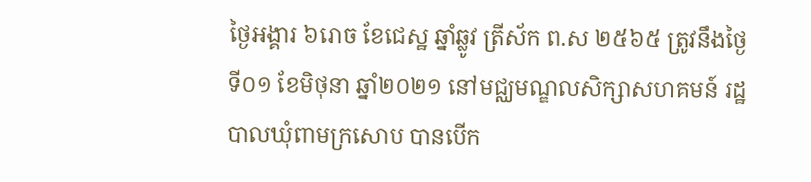ថ្ងៃអង្គារ ៦រោច ខែជេស្ឋ ឆ្នាំឆ្លូវ ត្រីស័ក ព.ស ២៥៦៥ ត្រូវនឹងថ្ងៃទី០១ ខែមិថុនា ឆ្នាំ២០២១ នៅមជ្ឈមណ្ឌលសិក្សាសហគមន៍ រដ្ឋបាលឃុំពាមក្រសោប បានបើក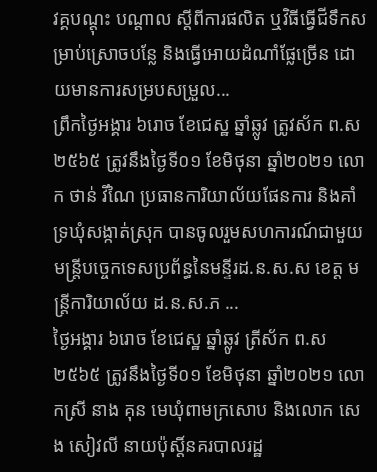វគ្គបណ្តុះ បណ្តាល ស្តីពីការផលិត ឬវិធីធ្វើជីទឹកសម្រាប់ស្រោចបន្លែ និងធ្វើអោយដំណាំផ្លែច្រើន ដោយមានការសម្របសម្រួល...
ព្រឹកថ្ងៃអង្គារ ៦រោច ខែជេស្ឋ ឆ្នាំឆ្លូវ ត្រូវស័ក ព.ស ២៥៦៥ ត្រូវនឹងថ្ងៃទី០១ ខែមិថុនា ឆ្នាំ២០២១ លោក ថាន់ វីណៃ ប្រធានការិយាល័យផែនការ និងគាំទ្រឃុំសង្កាត់ស្រុក បានចូលរួមសហការណ៍ជាមួយមន្រ្តីបច្ចេកទេសប្រព័ន្ធនៃមន្ទីរដ.ន.ស.ស ខេត្ត មន្រ្តីការិយាល័យ ដ.ន.ស.ភ ...
ថ្ងៃអង្គារ ៦រោច ខែជេស្ឋ ឆ្នាំឆ្លូវ ត្រីស័ក ព.ស ២៥៦៥ ត្រូវនឹងថ្ងៃទី០១ ខែមិថុនា ឆ្នាំ២០២១ លោកស្រី នាង គុន មេឃុំពាមក្រសោប និងលោក សេង សៀវលី នាយប៉ុស្ដិ៍នគរបាលរដ្ឋ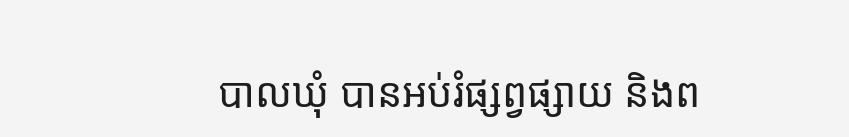បាលឃុំ បានអប់រំផ្សព្វផ្សាយ និងព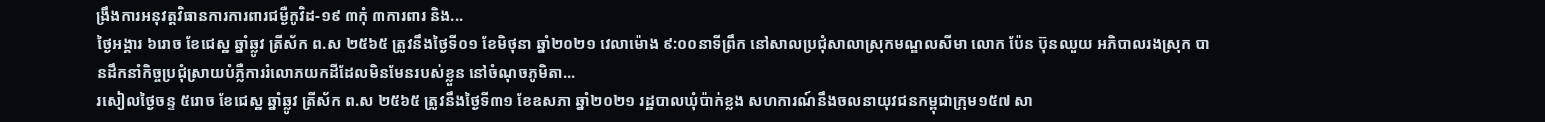ង្រឹងការអនុវត្តវិធានការការពារជម្ងឺកូវិដ-១៩ ៣កុំ ៣ការពារ និង...
ថ្ងៃអង្គារ ៦រោច ខែជេស្ឋ ឆ្នាំឆ្លូវ ត្រីស័ក ព.ស ២៥៦៥ ត្រូវនឹងថ្ងៃទី០១ ខែមិថុនា ឆ្នាំ២០២១ វេលាម៉ោង ៩:០០នាទីព្រឹក នៅសាលប្រជុំសាលាស្រុកមណ្ឌលសីមា លោក ប៉ែន ប៊ុនឈួយ អភិបាលរងស្រុក បានដឹកនាំកិច្ចប្រជុំស្រាយបំភ្លឺការរំលោភយកដីដែលមិនមែនរបស់ខ្លួន នៅចំណុចភូមិតា...
រសៀលថ្ងៃចន្ទ ៥រោច ខែជេស្ឋ ឆ្នាំឆ្លូវ ត្រីស័ក ព.ស ២៥៦៥ ត្រូវនឹងថ្ងៃទី៣១ ខែឧសភា ឆ្នាំ២០២១ រដ្ឋបាលឃុំប៉ាក់ខ្លង សហការណ៍នឹងចលនាយុវជនកម្ពុជាក្រុម១៥៧ សា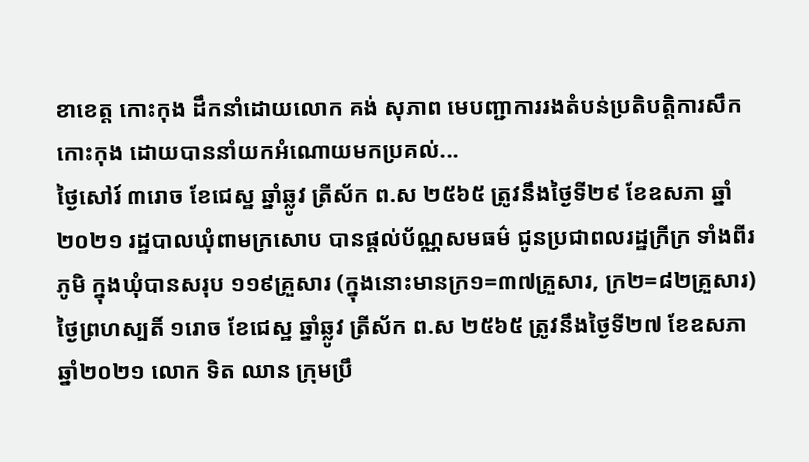ខាខេត្ត កោះកុង ដឹកនាំដោយលោក គង់ សុភាព មេបញ្ជាការរងតំបន់ប្រតិបត្តិការសឹកកោះកុង ដោយបាននាំយកអំណោយមកប្រគល់...
ថ្ងៃសៅរ៍ ៣រោច ខែជេស្ឋ ឆ្នាំឆ្លូវ ត្រីស័ក ព.ស ២៥៦៥ ត្រូវនឹងថ្ងៃទី២៩ ខែឧសភា ឆ្នាំ២០២១ រដ្ឋបាលឃុំពាមក្រសោប បានផ្តល់ប័ណ្ណសមធម៌ ជូនប្រជាពលរដ្ឋក្រីក្រ ទាំងពីរភូមិ ក្នុងឃុំបានសរុប ១១៩គ្រួសារ (ក្នុងនោះមានក្រ១=៣៧គ្រួសារ, ក្រ២=៨២គ្រួសារ)
ថ្ងៃព្រហស្បតិ៍ ១រោច ខែជេស្ឋ ឆ្នាំឆ្លូវ ត្រីស័ក ព.ស ២៥៦៥ ត្រូវនឹងថ្ងៃទី២៧ ខែឧសភា ឆ្នាំ២០២១ លោក ទិត ឈាន ក្រុមប្រឹ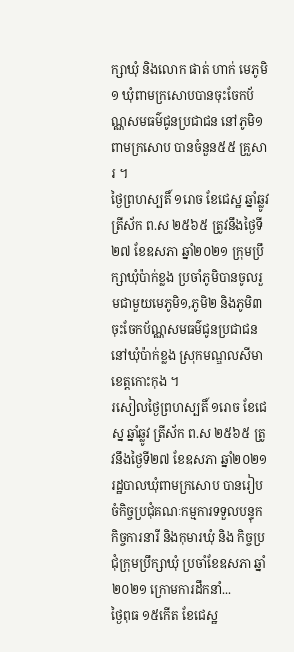ក្សាឃុំ និងលោក ផាត់ ហាក់ មេភូមិ១ ឃុំពាមក្រសោបបានចុះចែកប័ណ្ណសមធម៌ជូនប្រជាជន នៅភូមិ១ពាមក្រសោប បានចំនួន៥៥ គ្រួសារ ។
ថ្ងៃព្រហស្បតិ៍ ១រោច ខែជេស្ឋ ឆ្នាំឆ្លូវ ត្រីស័ក ព.ស ២៥៦៥ ត្រូវនឹងថ្ងៃទី២៧ ខែឧសភា ឆ្នាំ២០២១ ក្រុមប្រឹក្សាឃុំប៉ាក់ខ្លង ប្រចាំភូមិបានចូលរួមជាមួយមេភូមិ១,ភូមិ២ និងភូមិ៣ ចុះចែកប័ណ្ណសមធម៌ជូនប្រជាជន នៅឃុំប៉ាក់ខ្លង ស្រុកមណ្ឌលសីមា ខេត្តកោះកុង ។
រសៀលថ្ងៃព្រហស្បតិ៍ ១រោច ខែជេស្ន ឆ្នាំឆ្លូវ ត្រីស័ក ព.ស ២៥៦៥ ត្រូវនឹងថ្ងៃទី២៧ ខែឧសភា ឆ្នាំ២០២១ រដ្ឋបាលឃុំពាមក្រសោប បានរៀបចំកិច្ចប្រជុំគណៈកម្មការទទួលបន្ទុកកិច្ចការនារី និងកុមារឃុំ និង កិច្ចប្រជុំក្រុមប្រឹក្សាឃុំ ប្រចាំខែឧសភា ឆ្នាំ២០២១ ក្រោមការដឹកនាំ...
ថ្ងៃពុធ ១៥កើត ខែជេស្ឋ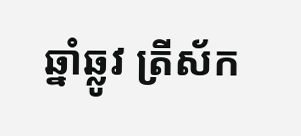ឆ្នាំឆ្លូវ ត្រីស័ក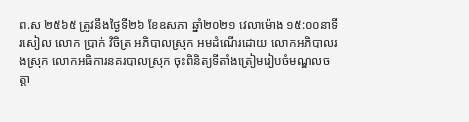ព.ស ២៥៦៥ ត្រូវនឹងថ្ងៃទី២៦ ខែឧសភា ឆ្នាំ២០២១ វេលាម៉ោង ១៥:០០នាទីរសៀល លោក ប្រាក់ វិចិត្រ អភិបាលស្រុក អមដំណើរដោយ លោកអភិបាលរងស្រុក លោកអធិការនគរបាលស្រុក ចុះពិនិត្យទីតាំងត្រៀមរៀបចំមណ្ឌលចត្តា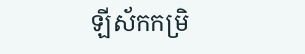ឡីស័កកម្រិ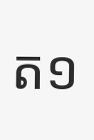ត១